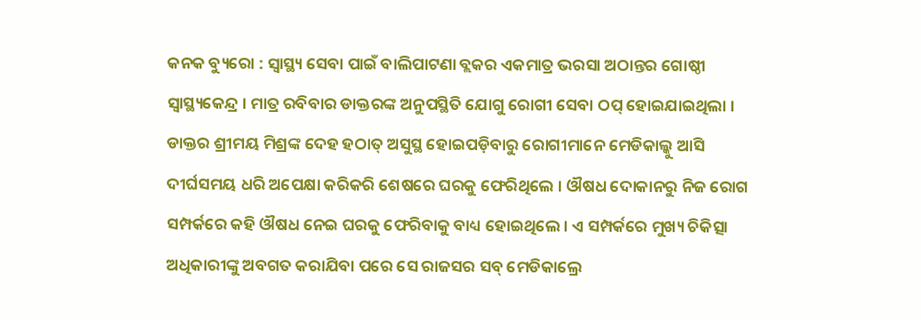କନକ ବ୍ୟୁରୋ : ସ୍ବାସ୍ଥ୍ୟ ସେବା ପାଇଁ ବାଲିପାଟଣା ବ୍ଲକର ଏକମାତ୍ର ଭରସା ଅଠାନ୍ତର ଗୋଷ୍ଠୀ ସ୍ବାସ୍ଥ୍ୟକେନ୍ଦ୍ର । ମାତ୍ର ରବିବାର ଡାକ୍ତରଙ୍କ ଅନୁପସ୍ଥିତି ଯୋଗୁ ରୋଗୀ ସେବା ଠପ୍ ହୋଇଯାଇଥିଲା । ଡାକ୍ତର ଶ୍ରୀମୟ ମିଶ୍ରଙ୍କ ଦେହ ହଠାତ୍ ଅସୁସ୍ଥ ହୋଇପଡ଼ିବାରୁ ରୋଗୀମାନେ ମେଡିକାଲ୍କୁ ଆସି ଦୀର୍ଘସମୟ ଧରି ଅପେକ୍ଷା କରିକରି ଶେଷରେ ଘରକୁ ଫେରିଥିଲେ । ଔଷଧ ଦୋକାନରୁ ନିଜ ରୋଗ ସମ୍ପର୍କରେ କହି ଔଷଧ ନେଇ ଘରକୁ ଫେରିବାକୁ ବାଧ୍ୟ ହୋଇଥିଲେ । ଏ ସମ୍ପର୍କରେ ମୁଖ୍ୟ ଚିକିତ୍ସା ଅଧିକାରୀଙ୍କୁ ଅବଗତ କରାଯିବା ପରେ ସେ ରାଜସର ସବ୍ ମେଡିକାଲ୍ରେ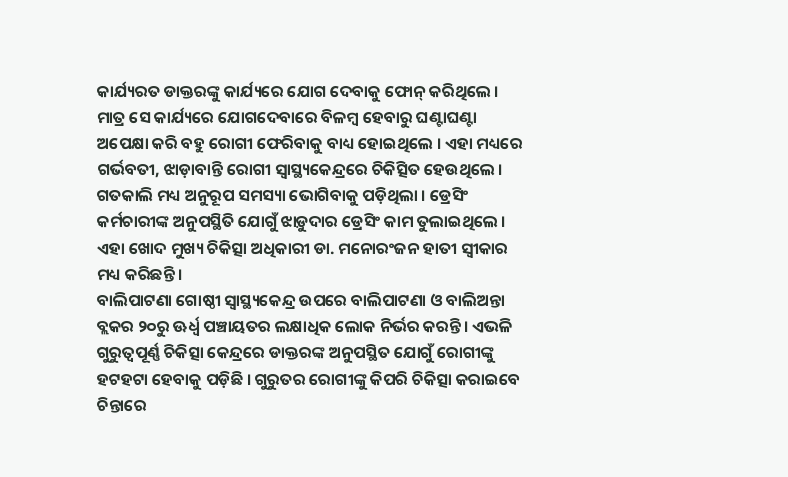କାର୍ଯ୍ୟରତ ଡାକ୍ତରଙ୍କୁ କାର୍ଯ୍ୟରେ ଯୋଗ ଦେବାକୁ ଫୋନ୍ କରିଥିଲେ ।
ମାତ୍ର ସେ କାର୍ଯ୍ୟରେ ଯୋଗଦେବାରେ ବିଳମ୍ବ ହେବାରୁ ଘଣ୍ଟାଘଣ୍ଟା ଅପେକ୍ଷା କରି ବହୁ ରୋଗୀ ଫେରିବାକୁ ବାଧ୍ୟ ହୋଇଥିଲେ । ଏହା ମଧ୍ୟରେ ଗର୍ଭବତୀ, ଝାଡ଼ାବାନ୍ତି ରୋଗୀ ସ୍ବାସ୍ଥ୍ୟକେନ୍ଦ୍ରରେ ଚିକିତ୍ସିତ ହେଉଥିଲେ । ଗତକାଲି ମଧ୍ୟ ଅନୁରୂପ ସମସ୍ୟା ଭୋଗିବାକୁ ପଡ଼ିଥିଲା । ଡ୍ରେସିଂ କର୍ମଚାରୀଙ୍କ ଅନୁପସ୍ଥିତି ଯୋଗୁଁ ଝାଡ଼ୁଦାର ଡ୍ରେସିଂ କାମ ତୁଲାଇଥିଲେ । ଏହା ଖୋଦ ମୁଖ୍ୟ ଚିକିତ୍ସା ଅଧିକାରୀ ଡା. ମନୋରଂଜନ ହାତୀ ସ୍ବୀକାର ମଧ୍ୟ କରିଛନ୍ତି ।
ବାଲିପାଟଣା ଗୋଷ୍ଠୀ ସ୍ୱାସ୍ଥ୍ୟକେନ୍ଦ୍ର ଉପରେ ବାଲିପାଟଣା ଓ ବାଲିଅନ୍ତା ବ୍ଲକର ୨୦ରୁ ଊର୍ଧ୍ବ ପଞ୍ଚାୟତର ଲକ୍ଷାଧିକ ଲୋକ ନିର୍ଭର କରନ୍ତି । ଏଭଳି ଗୁରୁତ୍ୱପୂର୍ଣ୍ଣ ଚିକିତ୍ସା କେନ୍ଦ୍ରରେ ଡାକ୍ତରଙ୍କ ଅନୁପସ୍ଥିତ ଯୋଗୁଁ ରୋଗୀଙ୍କୁ ହଟହଟା ହେବାକୁ ପଡ଼ିଛି । ଗୁରୁତର ରୋଗୀଙ୍କୁ କିପରି ଚିକିତ୍ସା କରାଇବେ ଚିନ୍ତାରେ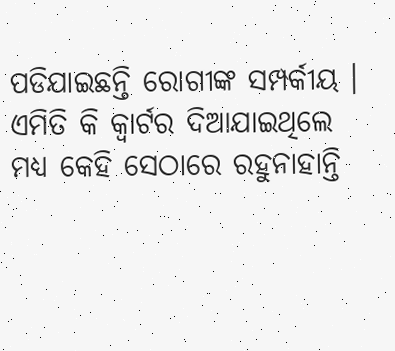ପଡିଯାଇଛନ୍ତି ରୋଗୀଙ୍କ ସମ୍ପର୍କୀୟ । ଏମିତି କି କ୍ବାର୍ଟର ଦିଆଯାଇଥିଲେ ମଧ୍ୟ କେହି ସେଠାରେ ରହୁନାହାନ୍ତି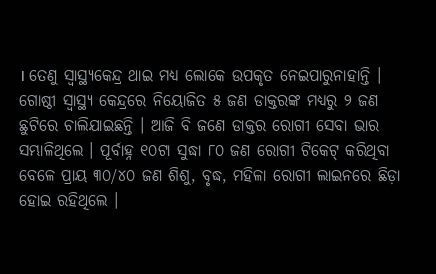। ତେଣୁ ସ୍ବାସ୍ଥ୍ୟକେନ୍ଦ୍ର ଥାଇ ମଧ୍ୟ ଲୋକେ ଉପକୃତ ନେଇପାରୁନାହାନ୍ତି ।
ଗୋଷ୍ଠୀ ସ୍ୱାସ୍ଥ୍ୟ କେନ୍ଦ୍ରରେ ନିୟୋଜିତ ୫ ଜଣ ଡାକ୍ତରଙ୍କ ମଧ୍ୟରୁ ୨ ଜଣ ଛୁଟିରେ ଚାଲିଯାଇଛନ୍ତି । ଆଜି ବି ଜଣେ ଡାକ୍ତର ରୋଗୀ ସେବା ଭାର ସମ୍ଭାଳିଥିଲେ । ପୂର୍ବାହ୍ନ ୧୦ଟା ସୁଦ୍ଧା ୮୦ ଜଣ ରୋଗୀ ଟିକେଟ୍ କରିଥିବା ବେଳେ ପ୍ରାୟ ୩୦/୪୦ ଜଣ ଶିଶୁ, ବୃଦ୍ଧ, ମହିଳା ରୋଗୀ ଲାଇନରେ ଛିଡ଼ା ହୋଇ ରହିଥିଲେ ।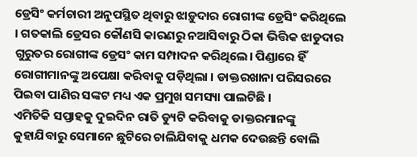ଡ୍ରେସିଂ କର୍ମଚାରୀ ଅନୁପସ୍ଥିତ ଥିବାରୁ ଝାଡ଼ୁଦାର ରୋଗୀଙ୍କ ଡ୍ରେସିଂ କରିଥିଲେ । ଗତକାଲି ଡ୍ରେସର କୌଣସି କାରଣରୁ ନଆସିବାରୁ ଠିକା ଭିତ୍ତିକ ଝାଡୁଦାର ଗୁରୁତର ରୋଗୀଙ୍କ ଡ୍ରେସଂ କାମ ସମ୍ପାଦନ କରିଥିଲେ। ପିଣ୍ଡାରେ ହିଁ ରୋଗୀମାନଙ୍କୁ ଅପେକ୍ଷା କରିବାକୁ ପଡ଼ିଥିଲା । ଡାକ୍ତରଖାନା ପରିସରରେ ପିଇବା ପାଣିର ସଙ୍କଟ ମଧ୍ୟ ଏକ ପ୍ରମୁଖ ସମସ୍ୟା ପାଲଟିଛି ।
ଏମିତିକି ସପ୍ତାହକୁ ଦୁଇଦିନ ରାତି ଡ୍ୟୁଟି କରିବାକୁ ଡାକ୍ତରମାନଙ୍କୁ କୁହାଯିବାରୁ ସେମାନେ ଛୁଟିରେ ଚାଲିଯିବାକୁ ଧମକ ଦେଉଛନ୍ତି ବୋଲି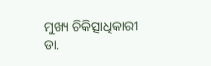ମୁଖ୍ୟ ଚିକିତ୍ସାଧିକାରୀ ଡା.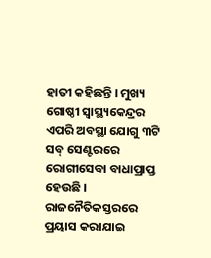ହାତୀ କହିଛନ୍ତି । ମୁଖ୍ୟ ଗୋଷ୍ଠୀ ସ୍ୱାସ୍ଥ୍ୟକେନ୍ଦ୍ରର ଏପରି ଅବସ୍ଥା ଯୋଗୁ ୩ଟି ସବ୍ ସେଣ୍ଟରରେ ରୋଗୀସେବା ବାଧାପ୍ରାପ୍ତ ହେଉଛି । ରାଜନୈତିକସ୍ତରରେ ପ୍ରୟାସ କରାଯାଇ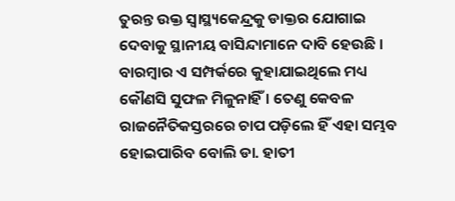ତୁରନ୍ତ ଉକ୍ତ ସ୍ୱାସ୍ଥ୍ୟକେନ୍ଦ୍ରକୁ ଡାକ୍ତର ଯୋଗାଇ ଦେବାକୁ ସ୍ଥାନୀୟ ବାସିନ୍ଦାମାନେ ଦାବି ହେଉଛି । ବାରମ୍ବାର ଏ ସମ୍ପର୍କରେ କୁହାଯାଇଥିଲେ ମଧ୍ୟ କୌଣସି ସୁଫଳ ମିଳୁନାହିଁ । ତେଣୁ କେବଳ ରାଜନୈତିକସ୍ତରରେ ଚାପ ପଡ଼ିଲେ ହିଁ ଏହା ସମ୍ଭବ ହୋଇପାରିବ ବୋଲି ଡା. ହାତୀ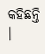କହିଛନ୍ତି ।